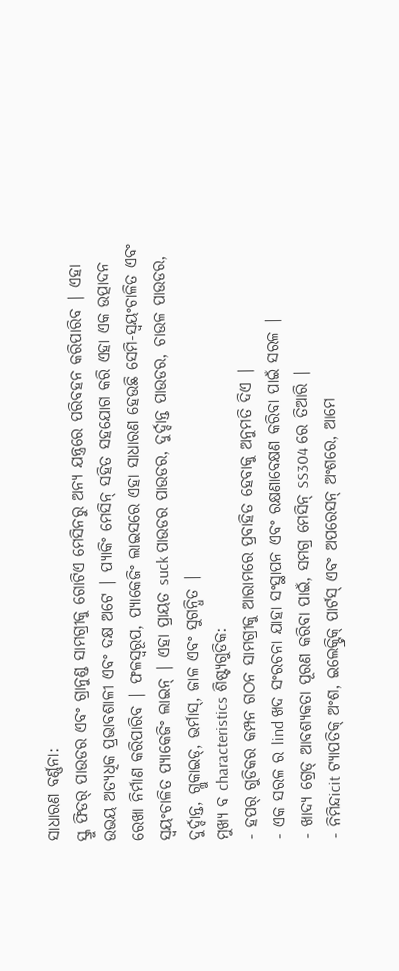ସାଧାରଣ ବର୍ଣ୍ଣନା:
ସ୍କ୍ରୁ ଫିଡର୍ ପାଉଡର ଏବଂ ଗ୍ରାନୁଣ୍ଡ ସାମଗ୍ରୀକୁ ଗୋଟିଏ ମେସିନରୁ ଅନ୍ୟ ଯନ୍ତ୍ରରେ ପରିବହନ କରିପାରିବ | ଏହା ଉଭୟ ଅତ୍ୟଧିକ ପ୍ରଭାବଶାଳୀ ଏବଂ ଦକ୍ଷ ଅଟେ | ପ୍ୟାକିଂ ମେସିନ୍ ସହିତ ସହଯୋଗ କରି ଏହା ଏକ ଉତ୍ପାଦନ ରେଖା ନିର୍ମାଣ କରିପାରିବ | ଫଳସ୍ୱରୂପ, ପ୍ୟାକେଜିଂ ଲାଇସରେ ଏହା ସାଧାରଣ ହେଉଛି ସେମି-ସ୍ୱୟଂଚାଳିତ ଏବଂ ସ୍ୱୟଂଚାଳିତ ପ୍ୟାକେଜିଂ ଲାଇନ୍ | ଏହା ପ୍ରାୟତ suck ପାଉଡର ପାଉଡର, ଦୁର୍ଦ୍ଦାନ୍ତ ପାଉଡର, ଚାଉଳ ପାଉଡର, ଦୁର୍ଦ୍ଦାନ୍ତ, ଗ୍ଲୁକାଇଡ୍, ଭର୍ମାସ୍, ଜାଳ ଏବଂ ସୁଗନ୍ଧିତ |
ମୁଖ୍ୟ ବ characteristics ଶିଷ୍ଟ୍ୟଗୁଡିକ:
- ହପର୍ ଗୁଡିକର କମ୍ପନ ଗଠନ ସାମଗ୍ରୀକୁ ଆରାମରେ ପ୍ରବାହିତ ହେବାକୁ ଅନୁମତି ଦିଏ |
- ଏକ ସରଳ ର lind ଖଦ ସଂରଚନା ଯାହା ସଂସ୍ଥାପନ ଏବଂ ରକ୍ଷଣାବେକ୍ଷଣ କରିବା ପାଇଁ ସରଳ |
- ଖାଦ୍ୟ ଗ୍ରେଡ୍ ଆବଶ୍ୟକତା ପୂରଣ କରିବା ପାଇଁ, ସମଗ୍ର ମେସିନ୍ SS304 ରେ ତିଆରି |
- ନିମିନ୍ଦicit ଟ୍ୟାପତିକ୍ ଅଂଶ, ଇଲେକ୍ଟ୍ରିକ୍ ପାର୍ଟସ୍ ଏବଂ ଅପରେସନ୍ ଅଂଶରେ, ଆମେ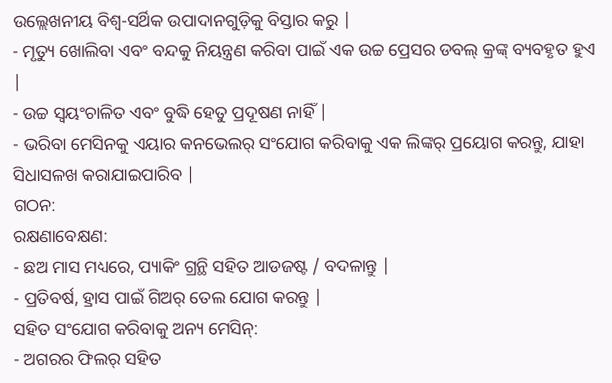ଉଲ୍ଲେଖନୀୟ ବିଶ୍ୱ-ସର୍ଥିକ ଉପାଦାନଗୁଡ଼ିକୁ ବିସ୍ତାର କରୁ |
- ମୃତ୍ୟୁ ଖୋଲିବା ଏବଂ ବନ୍ଦକୁ ନିୟନ୍ତ୍ରଣ କରିବା ପାଇଁ ଏକ ଉଚ୍ଚ ପ୍ରେସର ଡବଲ୍ କ୍ରଙ୍କ୍ ବ୍ୟବହୃତ ହୁଏ |
- ଉଚ୍ଚ ସ୍ୱୟଂଚାଳିତ ଏବଂ ବୁଦ୍ଧି ହେତୁ ପ୍ରଦୂଷଣ ନାହିଁ |
- ଭରିବା ମେସିନକୁ ଏୟାର କନଭେଲର୍ ସଂଯୋଗ କରିବାକୁ ଏକ ଲିଙ୍କର୍ ପ୍ରୟୋଗ କରନ୍ତୁ, ଯାହା ସିଧାସଳଖ କରାଯାଇପାରିବ |
ଗଠନ:
ରକ୍ଷଣାବେକ୍ଷଣ:
- ଛଅ ମାସ ମଧ୍ୟରେ, ପ୍ୟାକିଂ ଗ୍ରନ୍ଥି ସହିତ ଆଡଜଷ୍ଟ / ବଦଳାନ୍ତୁ |
- ପ୍ରତିବର୍ଷ, ହ୍ରାସ ପାଇଁ ଗିଅର୍ ତେଲ ଯୋଗ କରନ୍ତୁ |
ସହିତ ସଂଯୋଗ କରିବାକୁ ଅନ୍ୟ ମେସିନ୍:
- ଅଗରର ଫିଲର୍ ସହିତ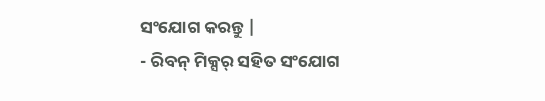ସଂଯୋଗ କରନ୍ତୁ |
- ରିବନ୍ ମିକ୍ସର୍ ସହିତ ସଂଯୋଗ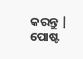କରନ୍ତୁ |
ପୋଷ୍ଟ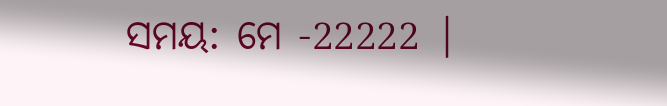ସମୟ: ମେ -22222 |